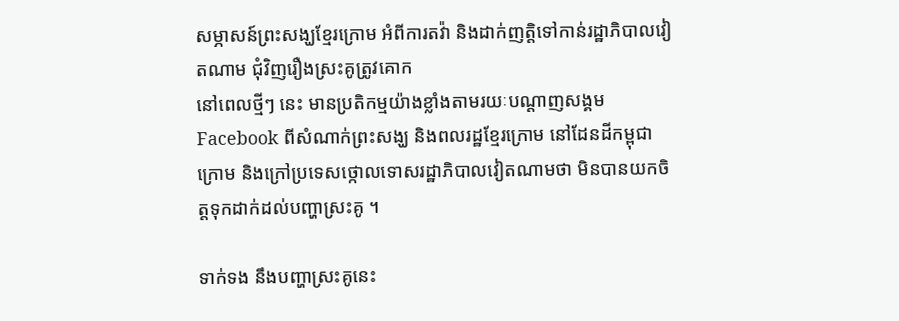សម្ភាសន៍ព្រះសង្ឃខ្មែរក្រោម អំពីការតវ៉ា និងដាក់ញត្តិទៅកាន់រដ្ឋាភិបាលវៀតណាម ជុំវិញរឿងស្រះគូត្រូវគោក
នៅពេលថ្មីៗ នេះ មានប្រតិកម្មយ៉ាងខ្លាំងតាមរយៈបណ្ដាញសង្គម Facebook ពីសំណាក់ព្រះសង្ឃ និងពលរដ្ឋខ្មែរក្រោម នៅដែនដីកម្ពុជាក្រោម និងក្រៅប្រទេសថ្កោលទោសរដ្ឋាភិបាលវៀតណាមថា មិនបានយកចិត្តទុកដាក់ដល់បញ្ហាស្រះគូ ។

ទាក់ទង នឹងបញ្ហាស្រះគូនេះ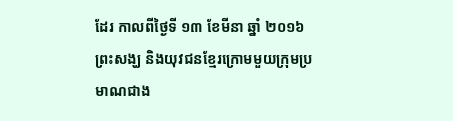ដែរ កាលពីថ្ងៃទី ១៣ ខែមីនា ឆ្នាំ ២០១៦ ព្រះសង្ឃ និងយុវជនខ្មែរក្រោមមួយក្រុមប្រមាណជាង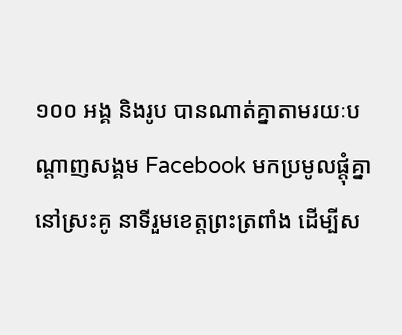១០០ អង្គ និងរូប បានណាត់គ្នាតាមរយៈបណ្ដាញសង្គម Facebook មកប្រមូលផ្ដុំគ្នានៅស្រះគូ នាទីរួមខេត្តព្រះត្រពាំង ដើម្បីស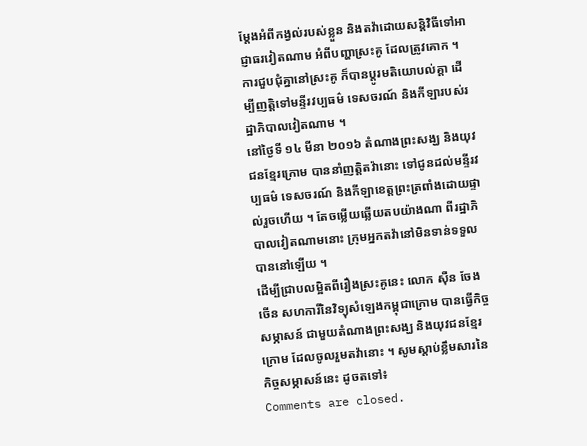ម្ដែងអំពីកង្វល់របស់ខ្លួន និងតវ៉ាដោយសន្តិវិធីទៅអាជ្ញាធរវៀតណាម អំពីបញ្ហាស្រះគូ ដែលត្រូវគោក ។ ការជួបជុំគ្នានៅស្រះគូ ក៏បានប្ដូរមតិយោបល់គ្ដា ដើម្បីញត្តិទៅមន្ទីរវប្បធម៌ ទេសចរណ៍ និងកីឡារបស់រដ្ឋាភិបាលវៀតណាម ។
នៅថ្ងៃទី ១៤ មីនា ២០១៦ តំណាងព្រះសង្ឃ និងយុវជនខ្មែរក្រោម បាននាំញត្តិតវ៉ានោះ ទៅជូនដល់មន្ទីរវប្បធម៌ ទេសចរណ៍ និងកីឡាខេត្តព្រះត្រពាំងដោយផ្ទាល់រួចហើយ ។ តែចម្លើយឆ្លើយតបយ៉ាងណា ពីរដ្ឋាភិបាលវៀតណាមនោះ ក្រុមអ្នកតវ៉ានៅមិនទាន់ទទួលបាននៅឡើយ ។
ដើម្បីជ្រាបលម្អិតពីរឿងស្រះគូនេះ លោក ស៊ឺន ចែងចើន សហការីនៃវិទ្យុសំឡេងកម្ពុជាក្រោម បានធ្វើកិច្ចសម្ភាសន៍ ជាមួយតំណាងព្រះសង្ឃ និងយុវជនខ្មែរក្រោម ដែលចូលរួមតវ៉ានោះ ។ សូមស្តាប់ខ្លឹមសារនៃកិច្ចសម្ភាសន៍នេះ ដូចតទៅ៖
Comments are closed.